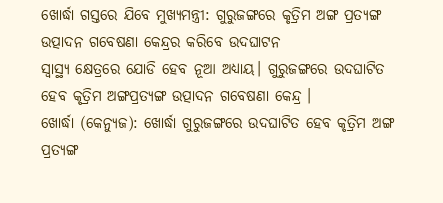ଖୋର୍ଦ୍ଧା ଗସ୍ତରେ ଯିବେ ମୁଖ୍ୟମନ୍ତ୍ରୀ: ଗୁରୁଜଙ୍ଗରେ କୃତ୍ରିମ ଅଙ୍ଗ ପ୍ରତ୍ୟଙ୍ଗ ଉତ୍ପାଦନ ଗବେଷଣା କେନ୍ଦ୍ରର କରିବେ ଉଦଘାଟନ
ସ୍ବାସ୍ଥ୍ୟ କ୍ଷେତ୍ରରେ ଯୋଡି ହେବ ନୂଆ ଅଧ୍ୟାୟ। ଗୁରୁଜଙ୍ଗରେ ଉଦଘାଟିତ ହେବ କୃତ୍ରିମ ଅଙ୍ଗପ୍ରତ୍ୟଙ୍ଗ ଉତ୍ପାଦନ ଗବେଷଣା କେନ୍ଦ୍ର ।
ଖୋର୍ଦ୍ଧା (କେନ୍ୟୁଜ): ଖୋର୍ଦ୍ଧା ଗୁରୁଜଙ୍ଗରେ ଉଦଘାଟିତ ହେବ କୃତ୍ରିମ ଅଙ୍ଗ ପ୍ରତ୍ୟଙ୍ଗ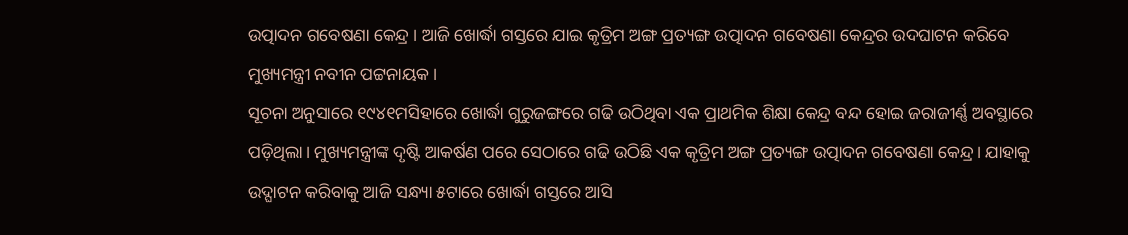ଉତ୍ପାଦନ ଗବେଷଣା କେନ୍ଦ୍ର । ଆଜି ଖୋର୍ଦ୍ଧା ଗସ୍ତରେ ଯାଇ କୃତ୍ରିମ ଅଙ୍ଗ ପ୍ରତ୍ୟଙ୍ଗ ଉତ୍ପାଦନ ଗବେଷଣା କେନ୍ଦ୍ରର ଉଦଘାଟନ କରିବେ ମୁଖ୍ୟମନ୍ତ୍ରୀ ନବୀନ ପଟ୍ଟନାୟକ ।
ସୂଚନା ଅନୁସାରେ ୧୯୪୧ମସିହାରେ ଖୋର୍ଦ୍ଧା ଗୁରୁଜଙ୍ଗରେ ଗଢି ଉଠିଥିବା ଏକ ପ୍ରାଥମିକ ଶିକ୍ଷା କେନ୍ଦ୍ର ବନ୍ଦ ହୋଇ ଜରାଜୀର୍ଣ୍ଣ ଅବସ୍ଥାରେ ପଡ଼ିଥିଲା। ମୁଖ୍ୟମନ୍ତ୍ରୀଙ୍କ ଦୃଷ୍ଟି ଆକର୍ଷଣ ପରେ ସେଠାରେ ଗଢି ଉଠିଛି ଏକ କୃତ୍ରିମ ଅଙ୍ଗ ପ୍ରତ୍ୟଙ୍ଗ ଉତ୍ପାଦନ ଗବେଷଣା କେନ୍ଦ୍ର। ଯାହାକୁ ଉଦ୍ଘାଟନ କରିବାକୁ ଆଜି ସନ୍ଧ୍ୟା ୫ଟାରେ ଖୋର୍ଦ୍ଧା ଗସ୍ତରେ ଆସି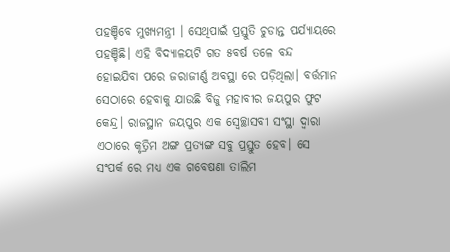ପହଞ୍ଚିବେ ମୁଖ୍ୟମନ୍ତ୍ରୀ । ସେଥିପାଇଁ ପ୍ରସ୍ତୁତି ଚୁଡାନ୍ତ ପର୍ଯ୍ୟାୟରେ ପହଞ୍ଚିଛି। ଏହି ବିଦ୍ୟାଳୟଟି ଗତ ୫ବର୍ଷ ତଳେ ବନ୍ଦ ହୋଇଯିବା ପରେ ଜରାଜୀର୍ଣ୍ଣ ଅବସ୍ଥା ରେ ପଡ଼ିଥିଲା। ବର୍ତ୍ତମାନ ସେଠାରେ ହେବାକୁ ଯାଉଛି ବିଜୁ ମହାବୀର ଜୟପୁର ଫୁଟ କେନ୍ଦ୍ର। ରାଜସ୍ଥାନ ଜୟପୁର ଏକ ସ୍ଵେଚ୍ଛାସବୀ ସଂସ୍ଥା ଦ୍ଵାରା ଏଠାରେ କୃତ୍ରିମ ଅଙ୍ଗ ପ୍ରତ୍ୟଙ୍ଗ ସବୁ ପ୍ରସ୍ତୁତ ହେବ। ସେ ସଂପର୍କ ରେ ମଧ୍ୟ ଏକ ଗବେଷଣା ତାଲିମ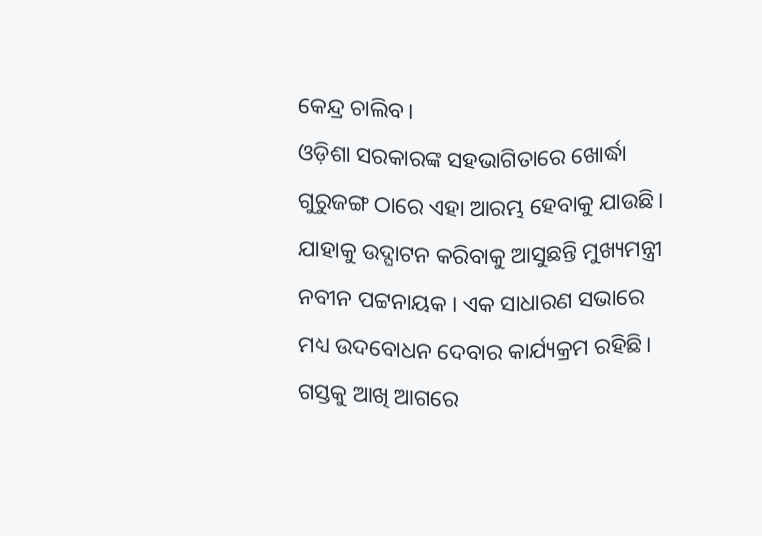କେନ୍ଦ୍ର ଚାଲିବ।
ଓଡ଼ିଶା ସରକାରଙ୍କ ସହଭାଗିତାରେ ଖୋର୍ଦ୍ଧା ଗୁରୁଜଙ୍ଗ ଠାରେ ଏହା ଆରମ୍ଭ ହେବାକୁ ଯାଉଛି। ଯାହାକୁ ଉଦ୍ଘାଟନ କରିବାକୁ ଆସୁଛନ୍ତି ମୁଖ୍ୟମନ୍ତ୍ରୀ ନବୀନ ପଟ୍ଟନାୟକ । ଏକ ସାଧାରଣ ସଭାରେ ମଧ୍ୟ ଉଦବୋଧନ ଦେବାର କାର୍ଯ୍ୟକ୍ରମ ରହିଛି। ଗସ୍ତକୁ ଆଖି ଆଗରେ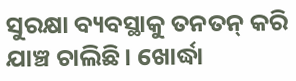ସୁରକ୍ଷା ବ୍ୟବସ୍ଥାକୁ ତନତନ୍ କରି ଯାଞ୍ଚ ଚାଲିଛି। ଖୋର୍ଦ୍ଧା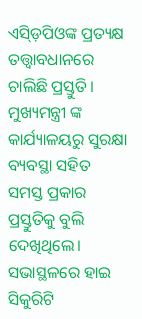ଏସ୍ଡ଼ିପିଓଙ୍କ ପ୍ରତ୍ୟକ୍ଷ ତତ୍ତ୍ଵାବଧାନରେ ଚାଲିଛି ପ୍ରସ୍ତୁତି। ମୁଖ୍ୟମନ୍ତ୍ରୀ ଙ୍କ କାର୍ଯ୍ୟାଳୟରୁ ସୁରକ୍ଷା ବ୍ୟବସ୍ଥା ସହିତ ସମସ୍ତ ପ୍ରକାର ପ୍ରସ୍ତୁତିକୁ ବୁଲି ଦେଖିଥିଲେ। ସଭାସ୍ଥଳରେ ହାଇ ସିକୁରିଟି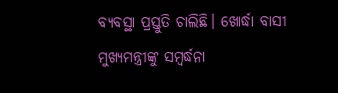ବ୍ୟବସ୍ଥା ପ୍ରସ୍ତୁତି ଚାଲିଛି। ଖୋର୍ଦ୍ଧା ବାସୀ ମୁଖ୍ୟମନ୍ତ୍ରୀଙ୍କୁ ସମ୍ବର୍ଦ୍ଧନା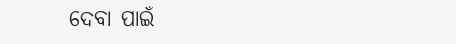ଦେବା ପାଇଁ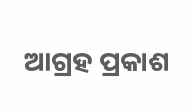ଆଗ୍ରହ ପ୍ରକାଶ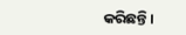କରିଛନ୍ତି।